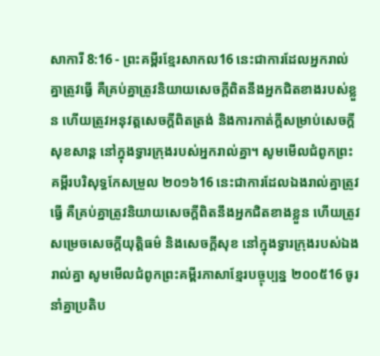សាការី 8:16 - ព្រះគម្ពីរខ្មែរសាកល16 នេះជាការដែលអ្នករាល់គ្នាត្រូវធ្វើ គឺគ្រប់គ្នាត្រូវនិយាយសេចក្ដីពិតនឹងអ្នកជិតខាងរបស់ខ្លួន ហើយត្រូវអនុវត្តសេចក្ដីពិតត្រង់ និងការកាត់ក្ដីសម្រាប់សេចក្ដីសុខសាន្ត នៅក្នុងទ្វារក្រុងរបស់អ្នករាល់គ្នា។ សូមមើលជំពូកព្រះគម្ពីរបរិសុទ្ធកែសម្រួល ២០១៦16 នេះជាការដែលឯងរាល់គ្នាត្រូវធ្វើ គឺគ្រប់គ្នាត្រូវនិយាយសេចក្ដីពិតនឹងអ្នកជិតខាងខ្លួន ហើយត្រូវសម្រេចសេចក្ដីយុត្តិធម៌ និងសេចក្ដីសុខ នៅក្នុងទ្វារក្រុងរបស់ឯងរាល់គ្នា សូមមើលជំពូកព្រះគម្ពីរភាសាខ្មែរបច្ចុប្បន្ន ២០០៥16 ចូរនាំគ្នាប្រតិប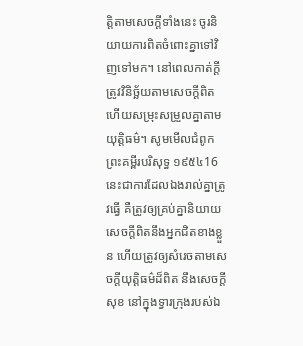ត្តិតាមសេចក្ដីទាំងនេះ ចូរនិយាយការពិតចំពោះគ្នាទៅវិញទៅមក។ នៅពេលកាត់ក្ដីត្រូវវិនិច្ឆ័យតាមសេចក្ដីពិត ហើយសម្រុះសម្រួលគ្នាតាមយុត្តិធម៌។ សូមមើលជំពូកព្រះគម្ពីរបរិសុទ្ធ ១៩៥៤16 នេះជាការដែលឯងរាល់គ្នាត្រូវធ្វើ គឺត្រូវឲ្យគ្រប់គ្នានិយាយសេចក្ដីពិតនឹងអ្នកជិតខាងខ្លួន ហើយត្រូវឲ្យសំរេចតាមសេចក្ដីយុត្តិធម៌ដ៏ពិត នឹងសេចក្ដីសុខ នៅក្នុងទ្វារក្រុងរបស់ឯ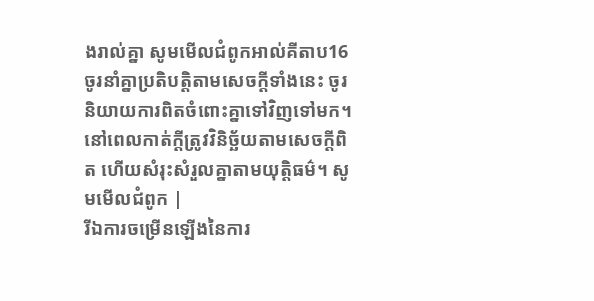ងរាល់គ្នា សូមមើលជំពូកអាល់គីតាប16 ចូរនាំគ្នាប្រតិបត្តិតាមសេចក្ដីទាំងនេះ ចូរនិយាយការពិតចំពោះគ្នាទៅវិញទៅមក។ នៅពេលកាត់ក្ដីត្រូវវិនិច្ឆ័យតាមសេចក្ដីពិត ហើយសំរុះសំរួលគ្នាតាមយុត្តិធម៌។ សូមមើលជំពូក |
រីឯការចម្រើនឡើងនៃការ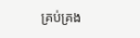គ្រប់គ្រង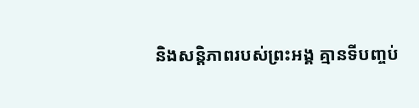និងសន្តិភាពរបស់ព្រះអង្គ គ្មានទីបញ្ចប់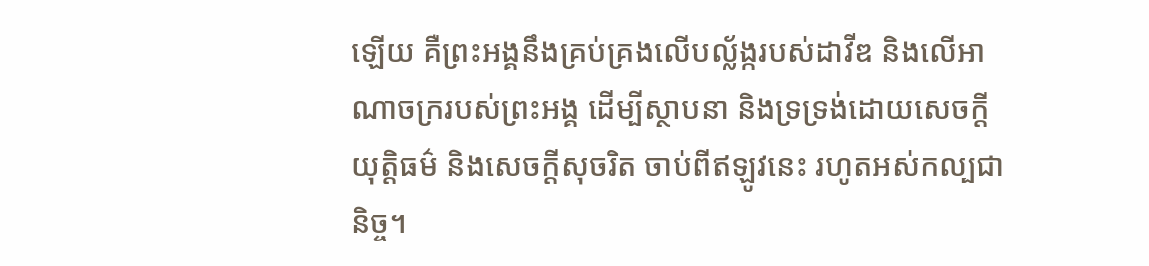ឡើយ គឺព្រះអង្គនឹងគ្រប់គ្រងលើបល្ល័ង្ករបស់ដាវីឌ និងលើអាណាចក្ររបស់ព្រះអង្គ ដើម្បីស្ថាបនា និងទ្រទ្រង់ដោយសេចក្ដីយុត្តិធម៌ និងសេចក្ដីសុចរិត ចាប់ពីឥឡូវនេះ រហូតអស់កល្បជានិច្ច។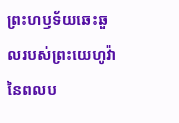ព្រះហឫទ័យឆេះឆួលរបស់ព្រះយេហូវ៉ានៃពលប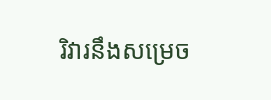រិវារនឹងសម្រេច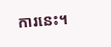ការនេះ។